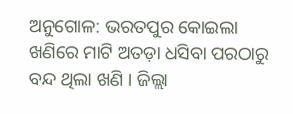ଅନୁଗୋଳ: ଭରତପୁର କୋଇଲା ଖଣିରେ ମାଟି ଅତଡ଼ା ଧସିବା ପରଠାରୁ ବନ୍ଦ ଥିଲା ଖଣି । ଜିଲ୍ଲା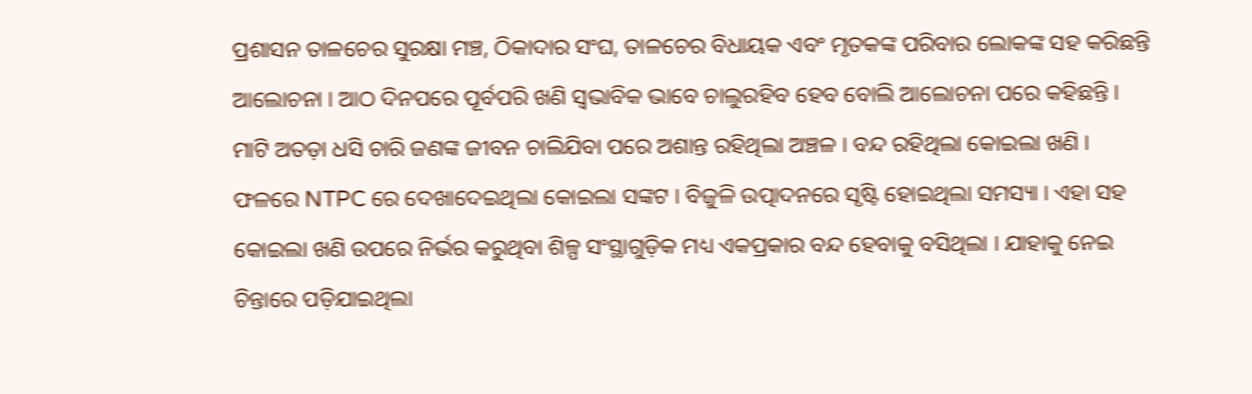ପ୍ରଶାସନ ତାଳଚେର ସୁରକ୍ଷା ମଞ୍ଚ, ଠିକାଦାର ସଂଘ, ତାଳଚେର ବିଧାୟକ ଏବଂ ମୃତକଙ୍କ ପରିବାର ଲୋକଙ୍କ ସହ କରିଛନ୍ତି ଆଲୋଚନା । ଆଠ ଦିନପରେ ପୂର୍ବପରି ଖଣି ସ୍ବଭାବିକ ଭାବେ ଚାଲୁରହିବ ହେବ ବୋଲି ଆଲୋଚନା ପରେ କହିଛନ୍ତି ।
ମାଟି ଅତଡ଼ା ଧସି ଚାରି ଜଣଙ୍କ ଜୀବନ ଚାଲିଯିବା ପରେ ଅଶାନ୍ତ ରହିଥିଲା ଅଞ୍ଚଳ । ବନ୍ଦ ରହିଥିଲା କୋଇଲା ଖଣି । ଫଳରେ NTPC ରେ ଦେଖାଦେଇଥିଲା କୋଇଲା ସଙ୍କଟ । ବିଜୁଳି ଉତ୍ପାଦନରେ ସୃଷ୍ଟି ହୋଇଥିଲା ସମସ୍ୟା । ଏହା ସହ କୋଇଲା ଖଣି ଉପରେ ନିର୍ଭର କରୁଥିବା ଶିଳ୍ପ ସଂସ୍ଥାଗୁଡ଼ିକ ମଧ୍ୟ ଏକପ୍ରକାର ବନ୍ଦ ହେବାକୁ ବସିଥିଲା । ଯାହାକୁ ନେଇ ଚିନ୍ତାରେ ପଡ଼ିଯାଇଥିଲା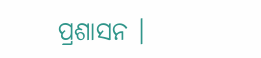ପ୍ରଶାସନ ।